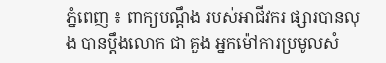ភ្នំពេញ ៖ ពាក្យបណ្តឹង របស់អាជីវករ ផ្សារបានលុង បានប្តឹងលោក ជា គួង អ្នកម៉ៅការប្រមូលសំ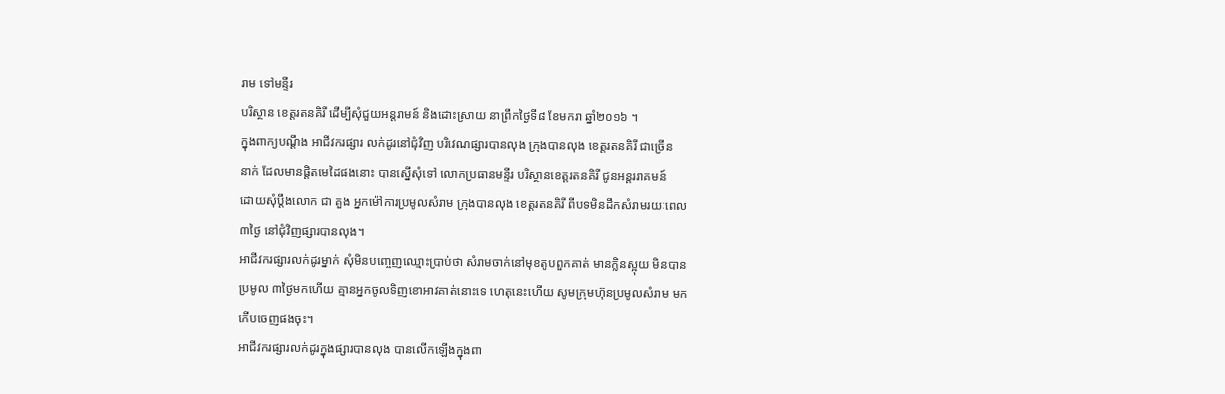រាម ទៅមន្ទីរ
បរិស្ថាន ខេត្តរតនគិរី ដើម្បីសុំជួយអន្តរាមន៍ និងដោះស្រាយ នាព្រឹកថ្ងៃទី៨ ខែមករា ឆ្នាំ២០១៦ ។
ក្នុងពាក្យបណ្តឹង អាជីវករផ្សារ លក់ដូរនៅជុំវិញ បរិវេណផ្សារបានលុង ក្រុងបានលុង ខេត្តរតនគិរី ជាច្រើន
នាក់ ដែលមានផ្តិតមេដៃផងនោះ បានស្នើសុំទៅ លោកប្រធានមន្ទីរ បរិស្ថានខេត្តរតនគិរី ជូនអន្តររាគមន៍
ដោយសុំប្តឹងលោក ជា គួង អ្នកម៉ៅការប្រមូលសំរាម ក្រុងបានលុង ខេត្តរតនគិរី ពីបទមិនដឹកសំរាមរយៈពេល
៣ថ្ងៃ នៅជុំវិញផ្សារបានលុង។
អាជីវករផ្សារលក់ដូរម្នាក់ សុំមិនបញ្ចេញឈ្មោះប្រាប់ថា សំរាមចាក់នៅមុខតូបពួកគាត់ មានក្លិនស្អុយ មិនបាន
ប្រមូល ៣ថ្ងៃមកហើយ គ្មានអ្នកចូលទិញខោអាវគាត់នោះទេ ហេតុនេះហើយ សូមក្រុមហ៊ុនប្រមូលសំរាម មក
កើបចេញផងចុះ។
អាជីវករផ្សារលក់ដូរក្នុងផ្សារបានលុង បានលើកឡើងក្នុងពា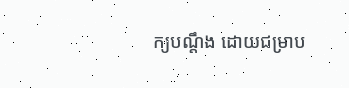ក្យបណ្តឹង ដោយជម្រាប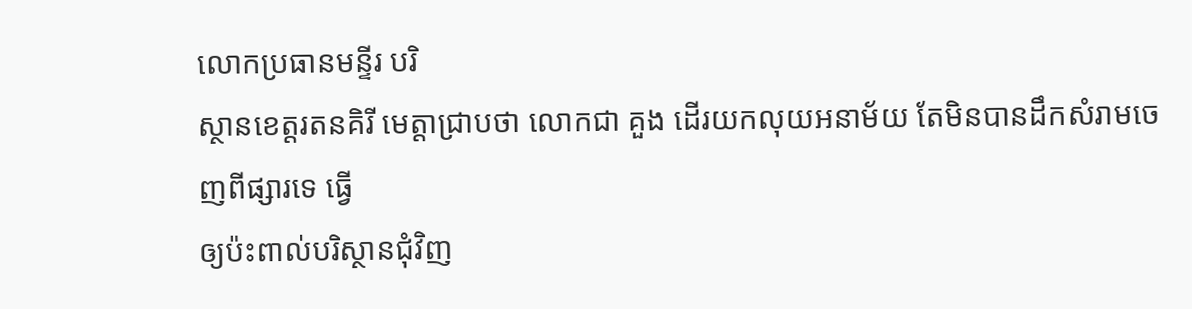លោកប្រធានមន្ទីរ បរិ
ស្ថានខេត្តរតនគិរី មេត្តាជ្រាបថា លោកជា គួង ដើរយកលុយអនាម័យ តែមិនបានដឹកសំរាមចេញពីផ្សារទេ ធ្វើ
ឲ្យប៉ះពាល់បរិស្ថានជុំវិញ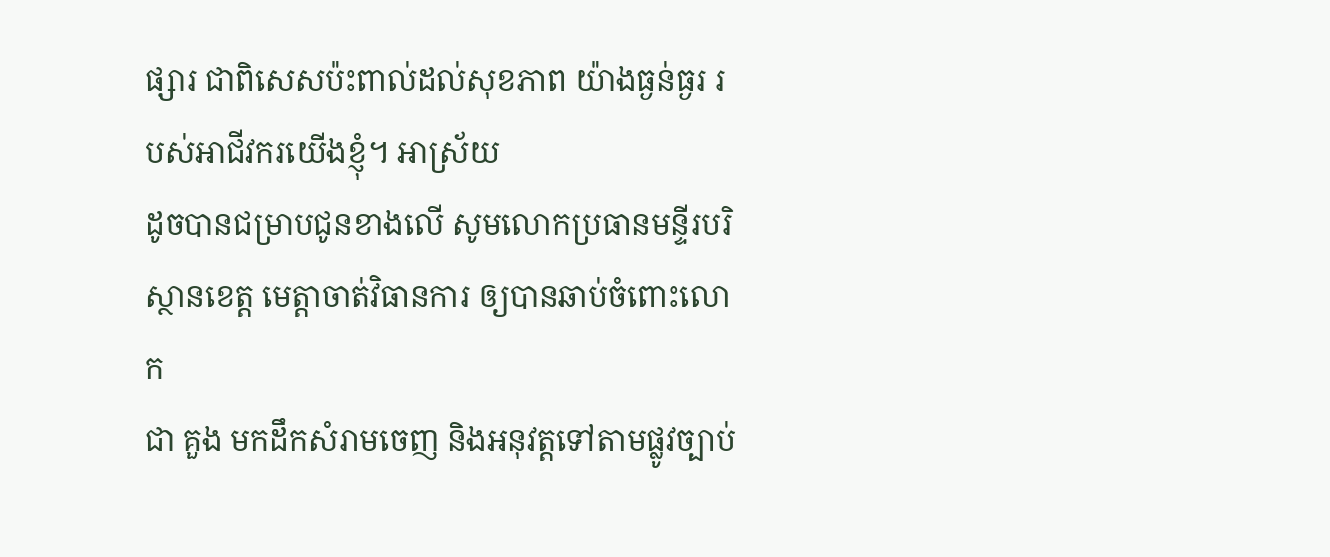ផ្សារ ជាពិសេសប៉ះពាល់ដល់សុខភាព យ៉ាងធ្ងន់ធ្ងរ របស់អាជីវករយើងខ្ញុំ។ អាស្រ័យ
ដូចបានជម្រាបជូនខាងលើ សូមលោកប្រធានមន្ទីរបរិស្ថានខេត្ត មេត្តាចាត់វិធានការ ឲ្យបានឆាប់ចំពោះលោក
ជា គួង មកដឹកសំរាមចេញ និងអនុវត្តទៅតាមផ្លូវច្បាប់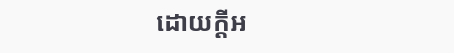ដោយក្តីអ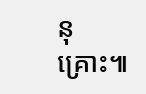នុគ្រោះ៕